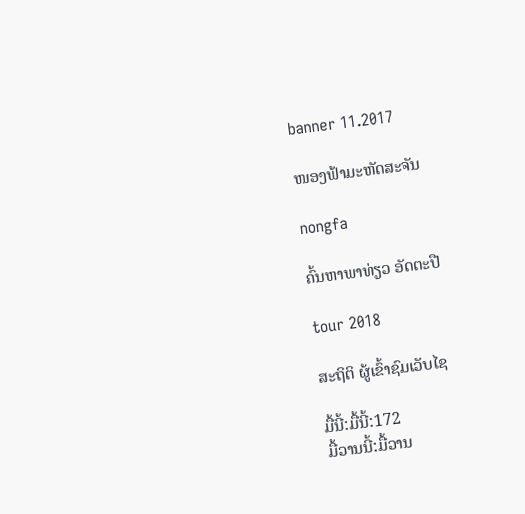banner 11.2017

ໜອງຟ້າມະຫັດສະຈັນ

nongfa

ຄົ້ນຫາພາທ່ຽວ ອັດຕະປື

tour 2018

ສະຖິຕິ ຜູ້ເຂົ້າຊົມເວັບໄຊ

ມື້ນີ້:ມື້ນີ້:172
ມື້ວານນີ້:ມື້ວານ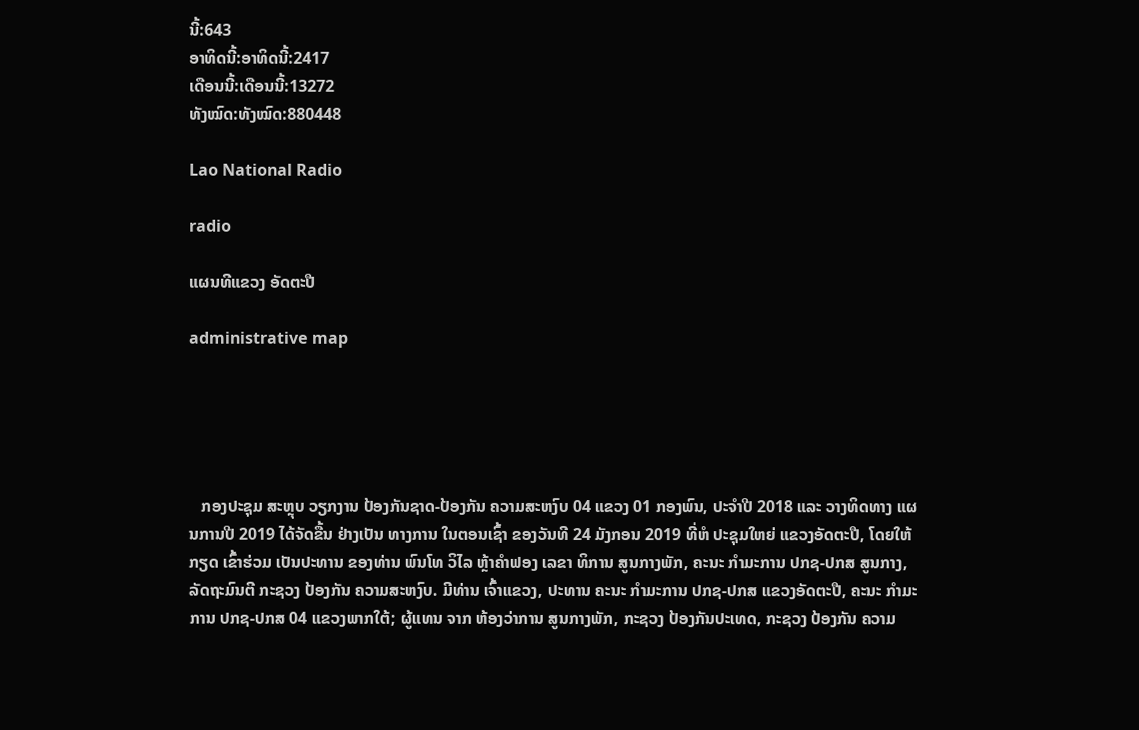ນີ້:643
ອາທິດນີ້:ອາທິດນີ້:2417
ເດືອນນີ້:ເດືອນນີ້:13272
ທັງໝົດ:ທັງໝົດ:880448

Lao National Radio

radio

ແຜນທີແຂວງ ອັດຕະປື

administrative map





   ກອງປະຊຸມ ສະຫຼຸບ ວຽກງານ ປ້ອງກັນຊາດ-ປ້ອງກັນ ຄວາມສະຫງົບ 04 ແຂວງ 01 ກອງພົນ, ປະຈໍາປີ 2018 ແລະ ວາງທິດທາງ ແຜນການປີ 2019 ໄດ້ຈັດຂື້ນ ຢ່າງເປັນ ທາງການ ໃນຕອນເຊົ້າ ຂອງວັນທີ 24 ມັງກອນ 2019 ທີ່ຫໍ ປະຊຸມໃຫຍ່ ແຂວງອັດຕະປື, ໂດຍໃຫ້ກຽດ ເຂົ້າຮ່ວມ ເປັນປະທານ ຂອງທ່ານ ພົນໂທ ວິໄລ ຫຼ້າຄໍາຟອງ ເລຂາ ທິການ ສູນກາງພັກ, ຄະນະ ກໍາມະການ ປກຊ-ປກສ ສູນກາງ, ລັດຖະມົນຕີ ກະຊວງ ປ້ອງກັນ ຄວາມສະຫງົບ. ມີທ່ານ ເຈົ້າແຂວງ, ປະທານ ຄະນະ ກໍາມະການ ປກຊ-ປກສ ແຂວງອັດຕະປື, ຄະນະ ກໍາມະການ ປກຊ-ປກສ 04 ແຂວງພາກໃຕ້; ຜູ້ແທນ ຈາກ ຫ້ອງວ່າການ ສູນກາງພັກ, ກະຊວງ ປ້ອງກັນປະເທດ, ກະຊວງ ປ້ອງກັນ ຄວາມ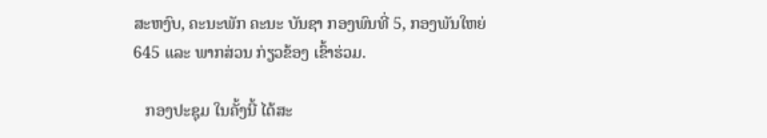ສະຫງົບ, ຄະນະພັກ ຄະນະ ບັນຊາ ກອງພົນທີ່ 5, ກອງພັນໃຫຍ່ 645 ແລະ ພາກສ່ວນ ກ່ຽວຂ້ອງ ເຂົ້າຮ່ວມ.

   ກອງປະຊຸມ ໃນຄັ້ງນີ້ ໄດ້ສະ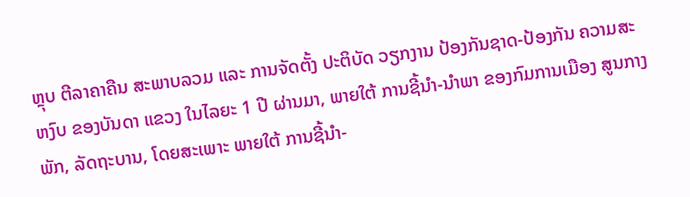ຫຼຸບ ຕີລາຄາຄືນ ສະພາບລວມ ແລະ ການຈັດຕັ້ງ ປະຕິບັດ ວຽກງານ ປ້ອງກັນຊາດ-ປ້ອງກັນ ຄວາມສະຫງົບ ຂອງບັນດາ ແຂວງ ໃນໄລຍະ 1 ປີ ຜ່ານມາ, ພາຍໃຕ້ ການຊີ້ນໍາ-ນໍາພາ ຂອງກົມການເມືອງ ສູນກາງພັກ, ລັດຖະບານ, ໂດຍສະເພາະ ພາຍໃຕ້ ການຊີ້ນໍາ-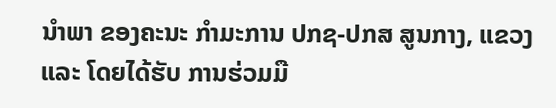ນໍາພາ ຂອງຄະນະ ກໍາມະການ ປກຊ-ປກສ ສູນກາງ, ແຂວງ ແລະ ໂດຍໄດ້ຮັບ ການຮ່ວມມື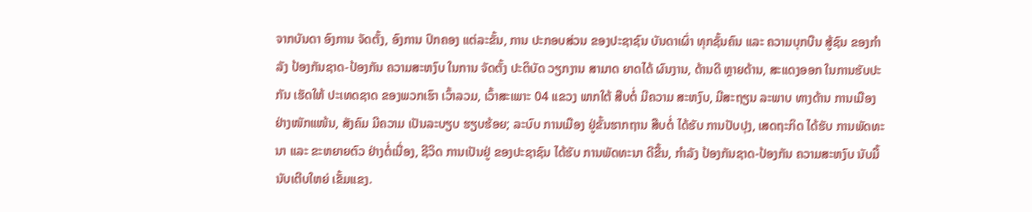ຈາກບັນດາ ອົງການ ຈັດຕັ້ງ, ອົງການ ປົກຄອງ ແຕ່ລະຂັ້ນ, ການ ປະກອບສ່ວນ ຂອງປະຊາຊົນ ບັນດາເຜົ່າ ທຸກຊັ້ນຄົນ ແລະ ຄວາມບຸກບືນ ສູ້ຊົນ ຂອງກໍາລັງ ປ້ອງກັນຊາດ-ປ້ອງກັນ ຄວາມສະຫງົບ ໃນການ ຈັດຕັ້ງ ປະຕິບັດ ວຽກງານ ສາມາດ ຍາດໄດ້ ຜົນງານ, ດ້ານດີ ຫຼາຍດ້ານ, ສະແດງອອກ ໃນການຮັບປະກັນ ເຮັດໃຫ້ ປະເທດຊາດ ຂອງພວກເຮົາ ເວົ້າລວມ, ເວົ້າສະເພາະ 04 ແຂວງ ພາກໃຕ້ ສືບຕໍ່ ມີຄວາມ ສະຫງົບ, ມີສະຖຽນ ລະພາບ ທາງດ້ານ ການເມືອງ ຢ່າງໜັກແໜ້ນ, ສັງຄົມ ມີຄວາມ ເປັນລະບຽບ ຮຽບຮ້ອຍ; ລະບົບ ການເມືອງ ຢູ່ຂັ້ນຮາກຖານ ສືບຕໍ່ ໄດ້ຮັບ ການປັບປຸງ, ເສດຖະກິດ ໄດ້ຮັບ ການພັດທະນາ ແລະ ຂະຫຍາຍຕົວ ຢ່າງຕໍ່ເນື່ອງ, ຊີວິດ ການເປັນຢູ່ ຂອງປະຊາຊົນ ໄດ້ຮັບ ການພັດທະນາ ດີຂື້ນ, ກໍາລັງ ປ້ອງກັນຊາດ-ປ້ອງກັນ ຄວາມສະຫງົບ ນັບມື້ ນັບເຕີບໃຫຍ່ ເຂັ້ມແຂງ.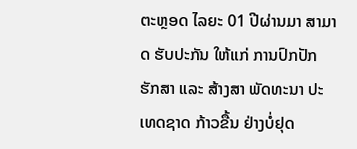ຕະຫຼອດ ໄລຍະ 01 ປີຜ່ານມາ ສາມາດ ຮັບປະກັນ ໃຫ້ແກ່ ການປົກປັກ ຮັກສາ ແລະ ສ້າງສາ ພັດທະນາ ປະເທດຊາດ ກ້າວຂື້ນ ຢ່າງບໍ່ຢຸດ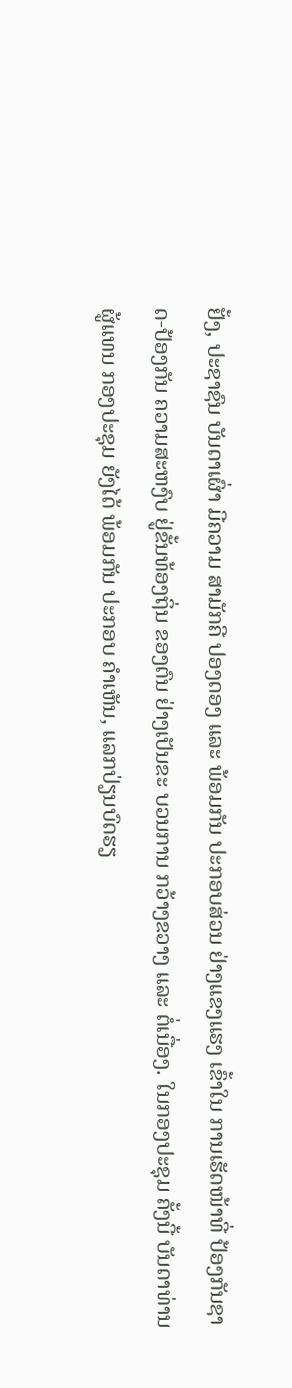ຢັ້ງ, ປະຊາຊົນ ບັນດາເຜົ່າ ມີຄວາມ ສາມັກຄີ ປອງດອງ ແລະ ພ້ອມກັນ ປະກອບສ່ວນ ຢ່າງແຂງແຮງ ເຂົ້າໃນ ການເຮັດໜ້າທີ່ ປ້ອງກັນຊາດ-ປ້ອງກັນ ຄວາມສະຫງົບ ຢູ່ຂັ້ນທ້ອງຖິ່ນ ຂອງຕົນ ຢ່າງເປັນຂະ ບວນການ ກວ້າງຂວາງ ແລະ ຕໍ່ເນື່ອງ. ໃນກອງປະຊຸມ ຄັ້ງນີ້ ບັນດາທ່ານ ຜູ້ແທນ ກອງປະຊຸມ ຍັງໄດ້ ພ້ອມກັນ ປະກອບ ຄໍາເຫັນ, ແລກປ່ຽນບົດຮຽ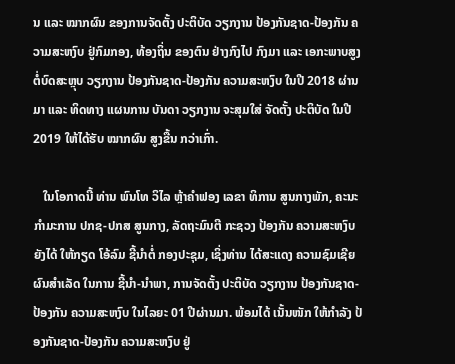ນ ແລະ ໝາກຜົນ ຂອງການຈັດຕັ້ງ ປະຕິບັດ ວຽກງານ ປ້ອງກັນຊາດ-ປ້ອງກັນ ຄວາມສະຫງົບ ຢູ່ກົມກອງ, ທ້ອງຖິ່ນ ຂອງຕົນ ຢ່າງກົງໄປ ກົງມາ ແລະ ເອກະພາບສູງ ຕໍ່ບົດສະຫຼຸບ ວຽກງານ ປ້ອງກັນຊາດ-ປ້ອງກັນ ຄວາມສະຫງົບ ໃນປີ 2018 ຜ່ານມາ ແລະ ທິດທາງ ແຜນການ ບັນດາ ວຽກງານ ຈະສຸມໃສ່ ຈັດຕັ້ງ ປະຕິບັດ ໃນປີ 2019 ໃຫ້ໄດ້ຮັບ ໝາກຜົນ ສູງຂື້ນ ກວ່າເກົ່າ.

   ໃນໂອກາດນີ້ ທ່ານ ພົນໂທ ວິໄລ ຫຼ້າຄໍາຟອງ ເລຂາ ທິການ ສູນກາງພັກ, ຄະນະ ກໍາມະການ ປກຊ-ປກສ ສູນກາງ, ລັດຖະມົນຕີ ກະຊວງ ປ້ອງກັນ ຄວາມສະຫງົບ ຍັງໄດ້ ໃຫ້ກຽດ ໂອ້ລົມ ຊີ້ນໍາຕໍ່ ກອງປະຊຸມ, ເຊິ່ງທ່ານ ໄດ້ສະແດງ ຄວາມຊົມເຊີຍ ຜົນສໍາເລັດ ໃນການ ຊີ້ນໍາ-ນໍາພາ, ການຈັດຕັ້ງ ປະຕິບັດ ວຽກງານ ປ້ອງກັນຊາດ-ປ້ອງກັນ ຄວາມສະຫງົບ ໃນໄລຍະ 01 ປີຜ່ານມາ. ພ້ອມໄດ້ ເນັ້ນໜັກ ໃຫ້ກໍາລັງ ປ້ອງກັນຊາດ-ປ້ອງກັນ ຄວາມສະຫງົບ ຢູ່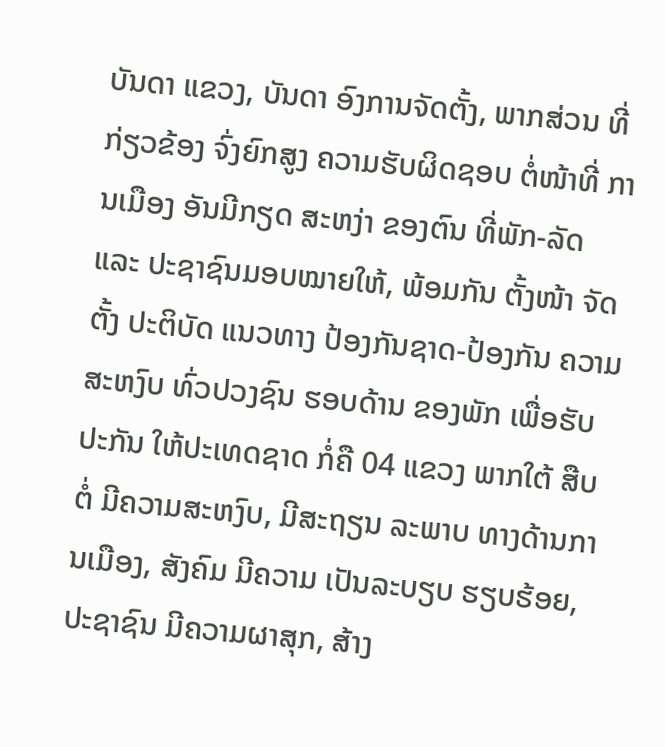ບັນດາ ແຂວງ, ບັນດາ ອົງການຈັດຕັ້ງ, ພາກສ່ວນ ທີ່ກ່ຽວຂ້ອງ ຈົ່ງຍົກສູງ ຄວາມຮັບຜິດຊອບ ຕໍ່ໜ້າທີ່ ການເມືອງ ອັນມີກຽດ ສະຫງ່າ ຂອງຕົນ ທີ່ພັກ-ລັດ ແລະ ປະຊາຊົນມອບໝາຍໃຫ້, ພ້ອມກັນ ຕັ້ງໜ້າ ຈັດຕັ້ງ ປະຕິບັດ ແນວທາງ ປ້ອງກັນຊາດ-ປ້ອງກັນ ຄວາມສະຫງົບ ທົ່ວປວງຊົນ ຮອບດ້ານ ຂອງພັກ ເພື່ອຮັບປະກັນ ໃຫ້ປະເທດຊາດ ກໍ່ຄື 04 ແຂວງ ພາກໃຕ້ ສືບຕໍ່ ມີຄວາມສະຫງົບ, ມີສະຖຽນ ລະພາບ ທາງດ້ານການເມືອງ, ສັງຄົມ ມີຄວາມ ເປັນລະບຽບ ຮຽບຮ້ອຍ, ປະຊາຊົນ ມີຄວາມຜາສຸກ, ສ້າງ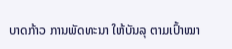ບາດກ້າວ ການພັດທະນາ ໃຫ້ບັນລຸ ຕາມເປົ້າໝາ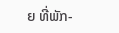ຍ ທີ່ພັກ-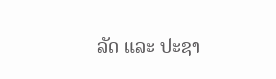ລັດ ແລະ ປະຊາ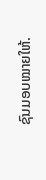ຊົນມອບໝາຍໃຫ້.